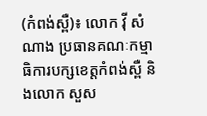(កំពង់ស្ពឺ)៖ លោក វ៉ី សំណាង ប្រធានគណៈកម្មាធិការបក្សខេត្តកំពង់ស្ពឺ និងលោក សួស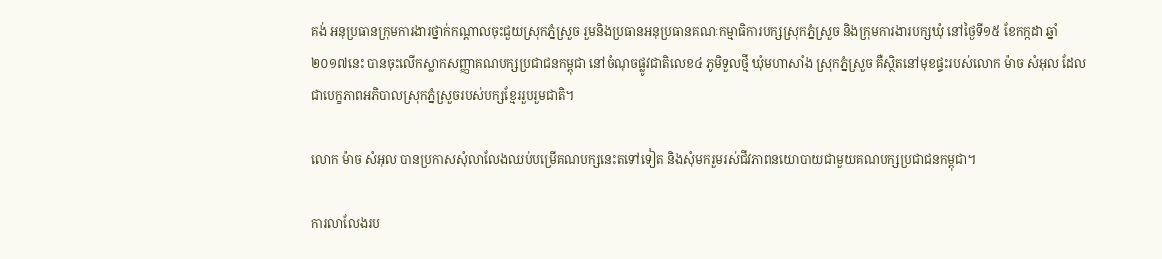គង់ អនុប្រធានក្រុមការងារថ្នាក់កណ្តាលចុះជួយស្រុកភ្នំស្រួច រួមនិងប្រធានអនុប្រធានគណៈកម្មាធិការបក្សស្រុកភ្នំស្រួច និងក្រុមការងារបក្សឃុំ នៅថ្ងៃទី១៥ ខែកក្កដា ឆ្នាំ២០១៧នេះ បានចុះលើកស្លាកសញ្ញាគណបក្សប្រជាជនកម្ពុជា នៅចំណុចផ្លូវជាតិលេខ៤ ភូមិទួលថ្មី ឃុំមហាសាំង ស្រុកភ្នំស្រួច គឺស្ថិតនៅមុខផ្ទះរបស់លោក ម៉ាច សំអុល ដែលជាបេក្ខភាពអភិបាលស្រុកភ្នំស្រួចរបស់បក្សខ្មែររួបរួមជាតិ។

លោក ម៉ាច សំអុល បានប្រកាសសុំលាលែងឈប់បម្រើគណបក្សនេះតទៅទៀត និងសុំមករួមរស់ជីវភាពនយោបាយជាមួយគណបក្សប្រជាជនកម្ពុជា។

ការលាលែងរប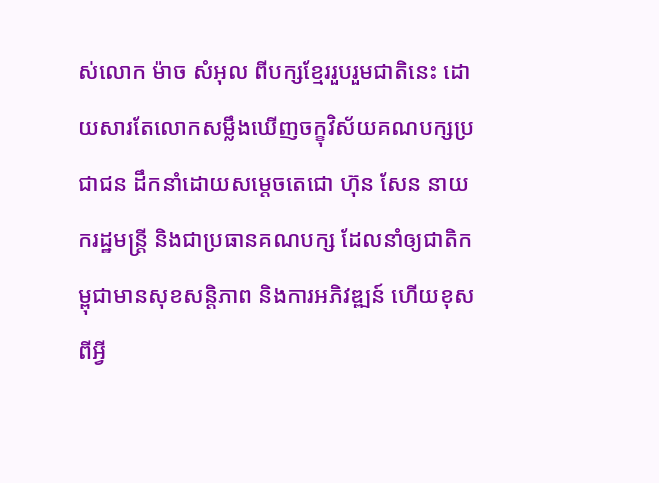ស់លោក ម៉ាច សំអុល ពីបក្សខ្មែររួបរួមជាតិនេះ ដោយសារតែលោកសម្លឹងឃើញចក្ខុវិស័យគណបក្សប្រជាជន ដឹកនាំដោយសម្តេចតេជោ ហ៊ុន សែន នាយករដ្ឋមន្រ្តី និងជាប្រធានគណបក្ស ដែលនាំឲ្យជាតិកម្ពុជាមានសុខសន្តិភាព និងការអភិវឌ្ឍន៍ ហើយខុសពីអ្វី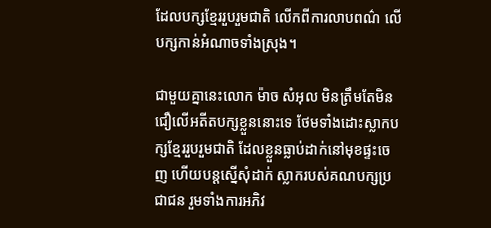ដែលបក្សខ្មែររួបរួមជាតិ លើកពីការលាបពណ៌ លើបក្សកាន់អំណាចទាំងស្រុង។

ជាមួយគ្នានេះលោក ម៉ាច សំអុល មិនត្រឹមតែមិនជឿលើអតីតបក្សខ្លួននោះទេ ថែមទាំងដោះស្លាកបក្សខ្មែររួបរួមជាតិ ដែលខ្លួនធ្លាប់ដាក់នៅមុខផ្ទះចេញ ហើយបន្តស្នើសុំដាក់ ស្លាករបស់គណបក្សប្រជាជន រួមទាំងការអភិវ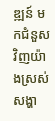ឌ្ឍន៍ មកជំនួសវិញយ៉ាងស្រស់សង្ហា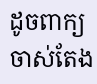ដូចពាក្យចាស់តែង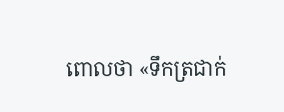ពោលថា «ទឹកត្រជាក់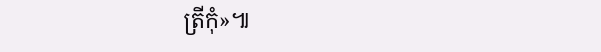ត្រីកុំ»៕